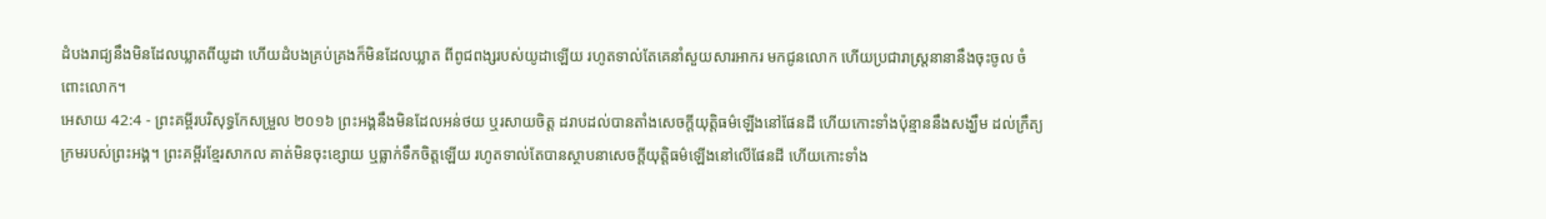ដំបងរាជ្យនឹងមិនដែលឃ្លាតពីយូដា ហើយដំបងគ្រប់គ្រងក៏មិនដែលឃ្លាត ពីពូជពង្សរបស់យូដាឡើយ រហូតទាល់តែគេនាំសួយសារអាករ មកជូនលោក ហើយប្រជារាស្រ្តនានានឹងចុះចូល ចំពោះលោក។
អេសាយ 42:4 - ព្រះគម្ពីរបរិសុទ្ធកែសម្រួល ២០១៦ ព្រះអង្គនឹងមិនដែលអន់ថយ ឬរសាយចិត្ត ដរាបដល់បានតាំងសេចក្ដីយុត្តិធម៌ឡើងនៅផែនដី ហើយកោះទាំងប៉ុន្មាននឹងសង្ឃឹម ដល់ក្រឹត្យក្រមរបស់ព្រះអង្គ។ ព្រះគម្ពីរខ្មែរសាកល គាត់មិនចុះខ្សោយ ឬធ្លាក់ទឹកចិត្តឡើយ រហូតទាល់តែបានស្ថាបនាសេចក្ដីយុត្តិធម៌ឡើងនៅលើផែនដី ហើយកោះទាំង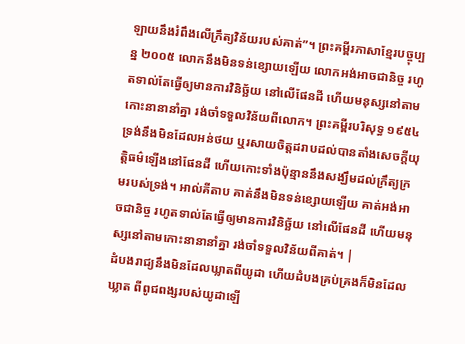ឡាយនឹងរំពឹងលើក្រឹត្យវិន័យរបស់គាត់”។ ព្រះគម្ពីរភាសាខ្មែរបច្ចុប្បន្ន ២០០៥ លោកនឹងមិនទន់ខ្សោយឡើយ លោកអង់អាចជានិច្ច រហូតទាល់តែធ្វើឲ្យមានការវិនិច្ឆ័យ នៅលើផែនដី ហើយមនុស្សនៅតាមកោះនានានាំគ្នា រង់ចាំទទួលវិន័យពីលោក។ ព្រះគម្ពីរបរិសុទ្ធ ១៩៥៤ ទ្រង់នឹងមិនដែលអន់ថយ ឬរសាយចិត្តដរាបដល់បានតាំងសេចក្ដីយុត្តិធម៌ឡើងនៅផែនដី ហើយកោះទាំងប៉ុន្មាននឹងសង្ឃឹមដល់ក្រឹត្យក្រមរបស់ទ្រង់។ អាល់គីតាប គាត់នឹងមិនទន់ខ្សោយឡើយ គាត់អង់អាចជានិច្ច រហូតទាល់តែធ្វើឲ្យមានការវិនិច្ឆ័យ នៅលើផែនដី ហើយមនុស្សនៅតាមកោះនានានាំគ្នា រង់ចាំទទួលវិន័យពីគាត់។ |
ដំបងរាជ្យនឹងមិនដែលឃ្លាតពីយូដា ហើយដំបងគ្រប់គ្រងក៏មិនដែលឃ្លាត ពីពូជពង្សរបស់យូដាឡើ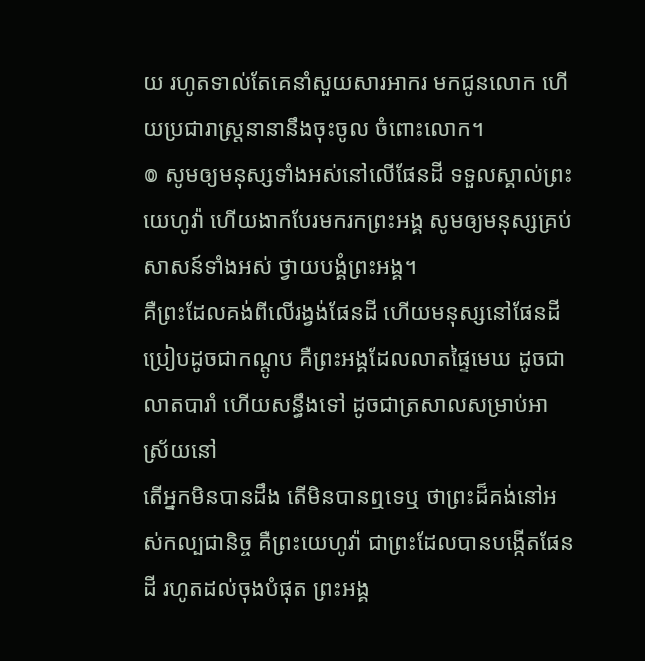យ រហូតទាល់តែគេនាំសួយសារអាករ មកជូនលោក ហើយប្រជារាស្រ្តនានានឹងចុះចូល ចំពោះលោក។
៙ សូមឲ្យមនុស្សទាំងអស់នៅលើផែនដី ទទួលស្គាល់ព្រះយេហូវ៉ា ហើយងាកបែរមករកព្រះអង្គ សូមឲ្យមនុស្សគ្រប់សាសន៍ទាំងអស់ ថ្វាយបង្គំព្រះអង្គ។
គឺព្រះដែលគង់ពីលើរង្វង់ផែនដី ហើយមនុស្សនៅផែនដីប្រៀបដូចជាកណ្តូប គឺព្រះអង្គដែលលាតផ្ទៃមេឃ ដូចជាលាតបារាំ ហើយសន្ធឹងទៅ ដូចជាត្រសាលសម្រាប់អាស្រ័យនៅ
តើអ្នកមិនបានដឹង តើមិនបានឮទេឬ ថាព្រះដ៏គង់នៅអស់កល្បជានិច្ច គឺព្រះយេហូវ៉ា ជាព្រះដែលបានបង្កើតផែនដី រហូតដល់ចុងបំផុត ព្រះអង្គ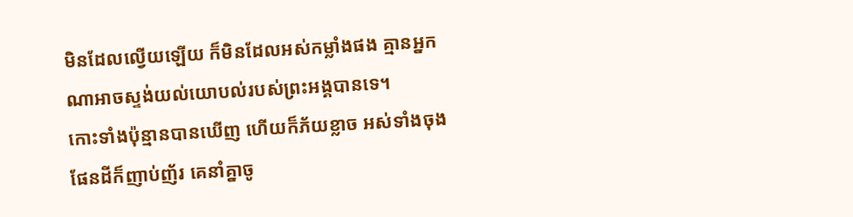មិនដែលល្វើយឡើយ ក៏មិនដែលអស់កម្លាំងផង គ្មានអ្នកណាអាចស្ទង់យល់យោបល់របស់ព្រះអង្គបានទេ។
កោះទាំងប៉ុន្មានបានឃើញ ហើយក៏ភ័យខ្លាច អស់ទាំងចុងផែនដីក៏ញាប់ញ័រ គេនាំគ្នាចូ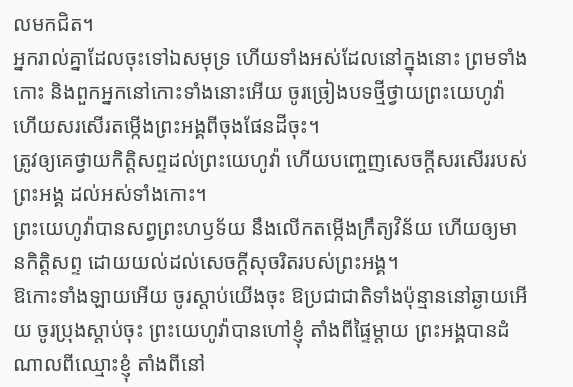លមកជិត។
អ្នករាល់គ្នាដែលចុះទៅឯសមុទ្រ ហើយទាំងអស់ដែលនៅក្នុងនោះ ព្រមទាំងកោះ និងពួកអ្នកនៅកោះទាំងនោះអើយ ចូរច្រៀងបទថ្មីថ្វាយព្រះយេហូវ៉ា ហើយសរសើរតម្កើងព្រះអង្គពីចុងផែនដីចុះ។
ត្រូវឲ្យគេថ្វាយកិត្តិសព្ទដល់ព្រះយេហូវ៉ា ហើយបញ្ចេញសេចក្ដីសរសើររបស់ព្រះអង្គ ដល់អស់ទាំងកោះ។
ព្រះយេហូវ៉ាបានសព្វព្រះហឫទ័យ នឹងលើកតម្កើងក្រឹត្យវិន័យ ហើយឲ្យមានកិត្តិសព្ទ ដោយយល់ដល់សេចក្ដីសុចរិតរបស់ព្រះអង្គ។
ឱកោះទាំងឡាយអើយ ចូរស្តាប់យើងចុះ ឱប្រជាជាតិទាំងប៉ុន្មាននៅឆ្ងាយអើយ ចូរប្រុងស្តាប់ចុះ ព្រះយេហូវ៉ាបានហៅខ្ញុំ តាំងពីផ្ទៃម្តាយ ព្រះអង្គបានដំណាលពីឈ្មោះខ្ញុំ តាំងពីនៅ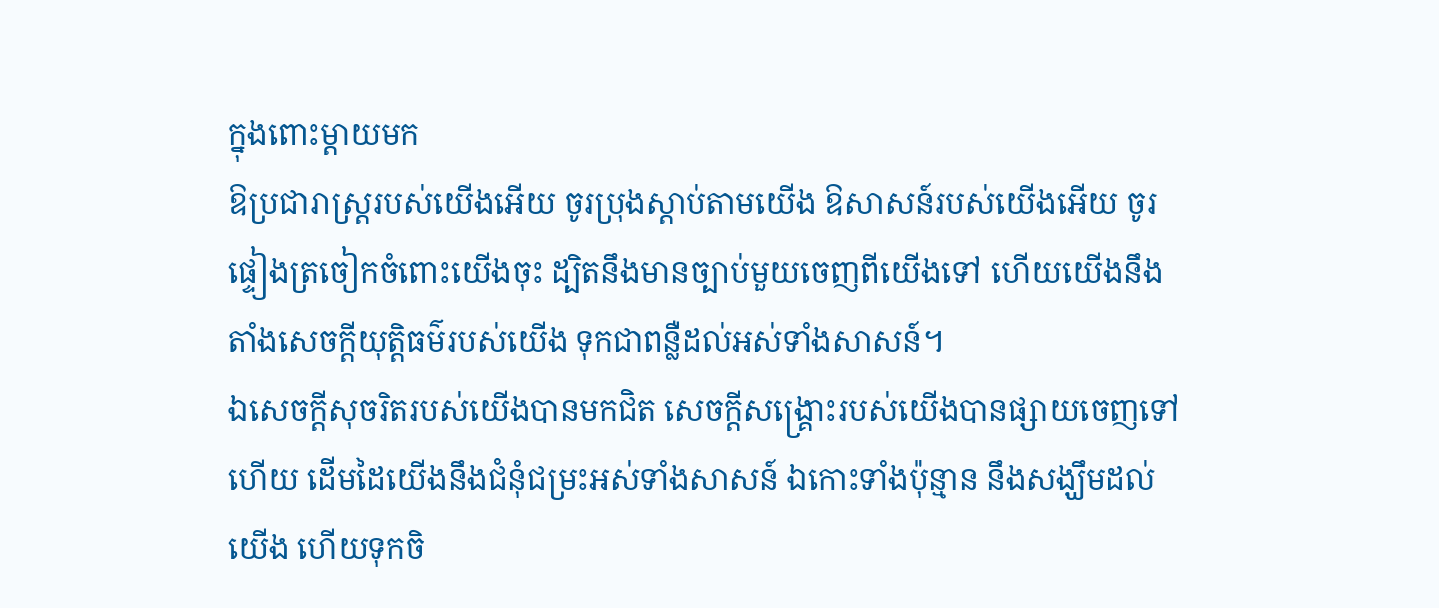ក្នុងពោះម្តាយមក
ឱប្រជារាស្ត្ររបស់យើងអើយ ចូរប្រុងស្តាប់តាមយើង ឱសាសន៍របស់យើងអើយ ចូរផ្ទៀងត្រចៀកចំពោះយើងចុះ ដ្បិតនឹងមានច្បាប់មួយចេញពីយើងទៅ ហើយយើងនឹងតាំងសេចក្ដីយុត្តិធម៌របស់យើង ទុកជាពន្លឺដល់អស់ទាំងសាសន៍។
ឯសេចក្ដីសុចរិតរបស់យើងបានមកជិត សេចក្ដីសង្គ្រោះរបស់យើងបានផ្សាយចេញទៅហើយ ដើមដៃយើងនឹងជំនុំជម្រះអស់ទាំងសាសន៍ ឯកោះទាំងប៉ុន្មាន នឹងសង្ឃឹមដល់យើង ហើយទុកចិ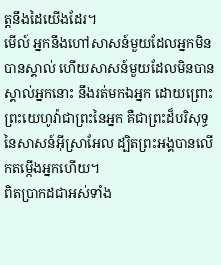ត្តនឹងដៃយើងដែរ។
មើល៍ អ្នកនឹងហៅសាសន៍មួយដែលអ្នកមិនបានស្គាល់ ហើយសាសន៍មួយដែលមិនបានស្គាល់អ្នកនោះ នឹងរត់មកឯអ្នក ដោយព្រោះព្រះយេហូវ៉ាជាព្រះនៃអ្នក គឺជាព្រះដ៏បរិសុទ្ធនៃសាសន៍អ៊ីស្រាអែល ដ្បិតព្រះអង្គបានលើកតម្កើងអ្នកហើយ។
ពិតប្រាកដជាអស់ទាំង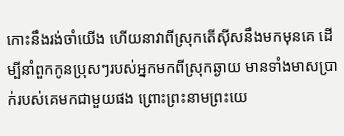កោះនឹងរង់ចាំយើង ហើយនាវាពីស្រុកតើស៊ីសនឹងមកមុនគេ ដើម្បីនាំពួកកូនប្រុសៗរបស់អ្នកមកពីស្រុកឆ្ងាយ មានទាំងមាសប្រាក់របស់គេមកជាមួយផង ព្រោះព្រះនាមព្រះយេ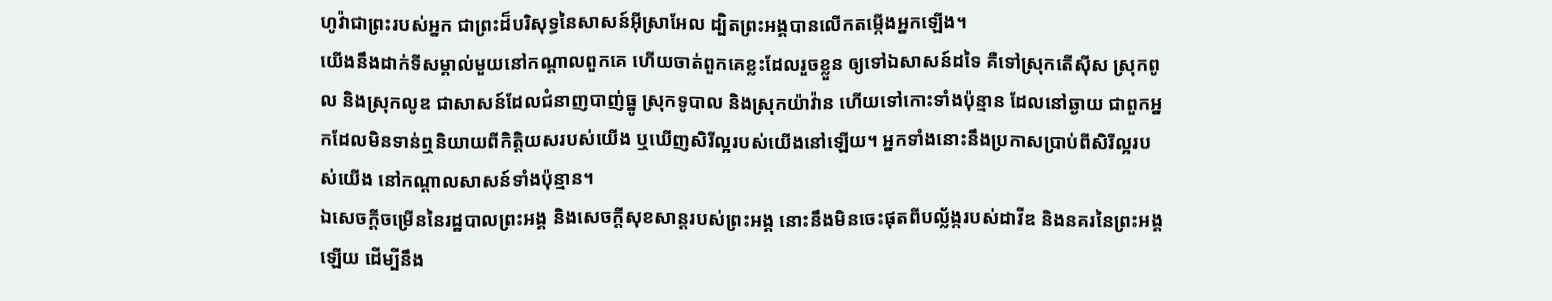ហូវ៉ាជាព្រះរបស់អ្នក ជាព្រះដ៏បរិសុទ្ធនៃសាសន៍អ៊ីស្រាអែល ដ្បិតព្រះអង្គបានលើកតម្កើងអ្នកឡើង។
យើងនឹងដាក់ទីសម្គាល់មួយនៅកណ្ដាលពួកគេ ហើយចាត់ពួកគេខ្លះដែលរួចខ្លួន ឲ្យទៅឯសាសន៍ដទៃ គឺទៅស្រុកតើស៊ីស ស្រុកពូល និងស្រុកលូឌ ជាសាសន៍ដែលជំនាញបាញ់ធ្នូ ស្រុកទូបាល និងស្រុកយ៉ាវ៉ាន ហើយទៅកោះទាំងប៉ុន្មាន ដែលនៅឆ្ងាយ ជាពួកអ្នកដែលមិនទាន់ឮនិយាយពីកិត្តិយសរបស់យើង ឬឃើញសិរីល្អរបស់យើងនៅឡើយ។ អ្នកទាំងនោះនឹងប្រកាសប្រាប់ពីសិរីល្អរបស់យើង នៅកណ្ដាលសាសន៍ទាំងប៉ុន្មាន។
ឯសេចក្ដីចម្រើននៃរដ្ឋបាលព្រះអង្គ និងសេចក្ដីសុខសាន្តរបស់ព្រះអង្គ នោះនឹងមិនចេះផុតពីបល្ល័ង្ករបស់ដាវីឌ និងនគរនៃព្រះអង្គឡើយ ដើម្បីនឹង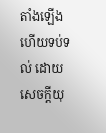តាំងឡើង ហើយទប់ទល់ ដោយសេចក្ដីយុ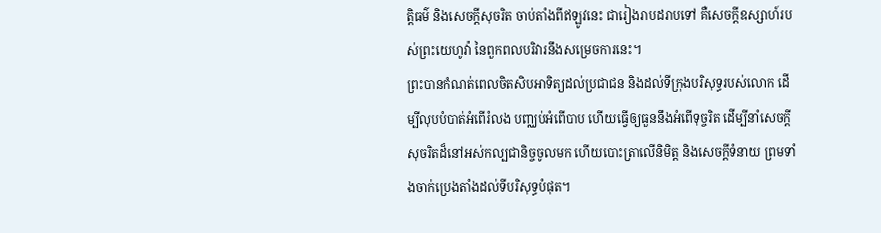ត្តិធម៌ និងសេចក្ដីសុចរិត ចាប់តាំងពីឥឡូវនេះ ជារៀងរាបដរាបទៅ គឺសេចក្ដីឧស្សាហ៍របស់ព្រះយេហូវ៉ា នៃពួកពលបរិវារនឹងសម្រេចការនេះ។
ព្រះបានកំណត់ពេលចិតសិបអាទិត្យដល់ប្រជាជន និងដល់ទីក្រុងបរិសុទ្ធរបស់លោក ដើម្បីលុបបំបាត់អំពើរំលង បញ្ឈប់អំពើបាប ហើយធ្វើឲ្យធួននឹងអំពើទុច្ចរិត ដើម្បីនាំសេចក្ដីសុចរិតដ៏នៅអស់កល្បជានិច្ចចូលមក ហើយបោះត្រាលើនិមិត្ត និងសេចក្ដីទំនាយ ព្រមទាំងចាក់ប្រេងតាំងដល់ទីបរិសុទ្ធបំផុត។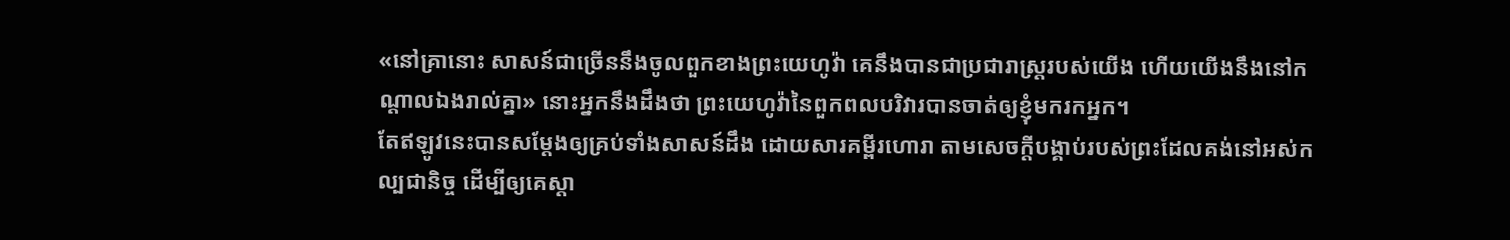«នៅគ្រានោះ សាសន៍ជាច្រើននឹងចូលពួកខាងព្រះយេហូវ៉ា គេនឹងបានជាប្រជារាស្ត្ររបស់យើង ហើយយើងនឹងនៅកណ្ដាលឯងរាល់គ្នា» នោះអ្នកនឹងដឹងថា ព្រះយេហូវ៉ានៃពួកពលបរិវារបានចាត់ឲ្យខ្ញុំមករកអ្នក។
តែឥឡូវនេះបានសម្ដែងឲ្យគ្រប់ទាំងសាសន៍ដឹង ដោយសារគម្ពីរហោរា តាមសេចក្ដីបង្គាប់របស់ព្រះដែលគង់នៅអស់កល្បជានិច្ច ដើម្បីឲ្យគេស្ដា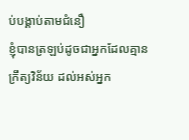ប់បង្គាប់តាមជំនឿ
ខ្ញុំបានត្រឡប់ដូចជាអ្នកដែលគ្មានក្រឹត្យវិន័យ ដល់អស់អ្នក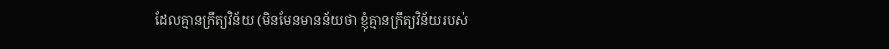ដែលគ្មានក្រឹត្យវិន័យ (មិនមែនមានន័យថា ខ្ញុំគ្មានក្រឹត្យវិន័យរបស់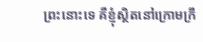ព្រះនោះទេ គឺខ្ញុំស្ថិតនៅក្រោមក្រឹ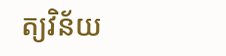ត្យវិន័យ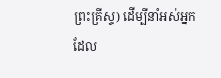ព្រះគ្រីស្ទ) ដើម្បីនាំអស់អ្នកដែល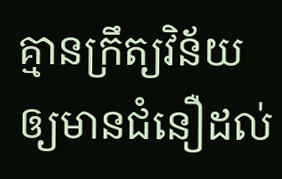គ្មានក្រឹត្យវិន័យឲ្យមានជំនឿដល់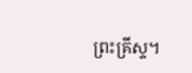ព្រះគ្រីស្ទ។